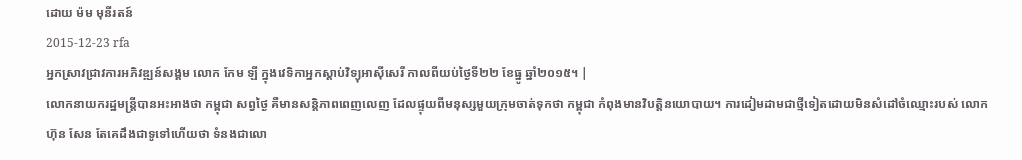ដោយ ម៉ម មុនីរតន៍
2015-12-23 rfa
អ្នកស្រាវជ្រាវការអភិវឌ្ឍន៍សង្គម លោក កែម ឡី ក្នុងវេទិកាអ្នកស្ដាប់វិទ្យុអាស៊ីសេរី កាលពីយប់ថ្ងៃទី២២ ខែធ្នូ ឆ្នាំ២០១៥។ |
លោកនាយករដ្ឋមន្ត្រីបានអះអាងថា កម្ពុជា សព្វថ្ងៃ គឺមានសន្តិភាពពេញលេញ ដែលផ្ទុយពីមនុស្សមួយក្រុមចាត់ទុកថា កម្ពុជា កំពុងមានវិបត្តិនយោបាយ។ ការដៀមដាមជាថ្មីទៀតដោយមិនសំដៅចំឈ្មោះរបស់ លោក ហ៊ុន សែន តែគេដឹងជាទូទៅហើយថា ទំនងជាលោ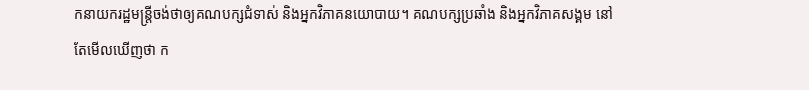កនាយករដ្ឋមន្ត្រីចង់ថាឲ្យគណបក្សជំទាស់ និងអ្នកវិភាគនយោបាយ។ គណបក្សប្រឆាំង និងអ្នកវិភាគសង្គម នៅតែមើលឃើញថា ក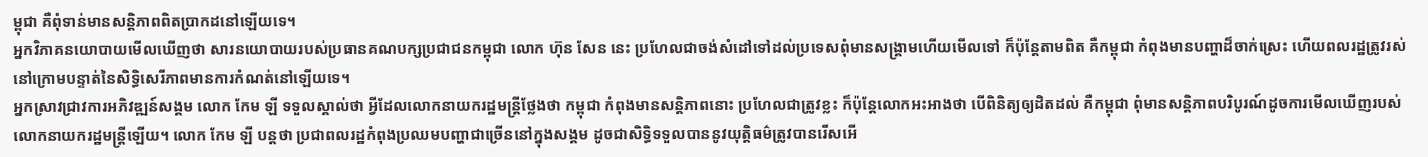ម្ពុជា គឺពុំទាន់មានសន្តិភាពពិតប្រាកដនៅឡើយទេ។
អ្នកវិភាគនយោបាយមើលឃើញថា សារនយោបាយរបស់ប្រធានគណបក្សប្រជាជនកម្ពុជា លោក ហ៊ុន សែន នេះ ប្រហែលជាចង់សំដៅទៅដល់ប្រទេសពុំមានសង្គ្រាមហើយមើលទៅ ក៏ប៉ុន្តែតាមពិត គឺកម្ពុជា កំពុងមានបញ្ហាដ៏ចាក់ស្រេះ ហើយពលរដ្ឋត្រូវរស់នៅក្រោមបន្ទាត់នៃសិទ្ធិសេរីភាពមានការកំណត់នៅឡើយទេ។
អ្នកស្រាវជ្រាវការអភិវឌ្ឍន៍សង្គម លោក កែម ឡី ទទួលស្គាល់ថា អ្វីដែលលោកនាយករដ្ឋមន្ត្រីថ្លែងថា កម្ពុជា កំពុងមានសន្តិភាពនោះ ប្រហែលជាត្រូវខ្លះ ក៏ប៉ុន្តែលោកអះអាងថា បើពិនិត្យឲ្យដិតដល់ គឺកម្ពុជា ពុំមានសន្តិភាពបរិបូរណ៍ដូចការមើលឃើញរបស់លោកនាយករដ្ឋមន្ត្រីឡើយ។ លោក កែម ឡី បន្តថា ប្រជាពលរដ្ឋកំពុងប្រឈមបញ្ហាជាច្រើននៅក្នុងសង្គម ដូចជាសិទ្ធិទទួលបាននូវយុត្តិធម៌ត្រូវបានរើសអើ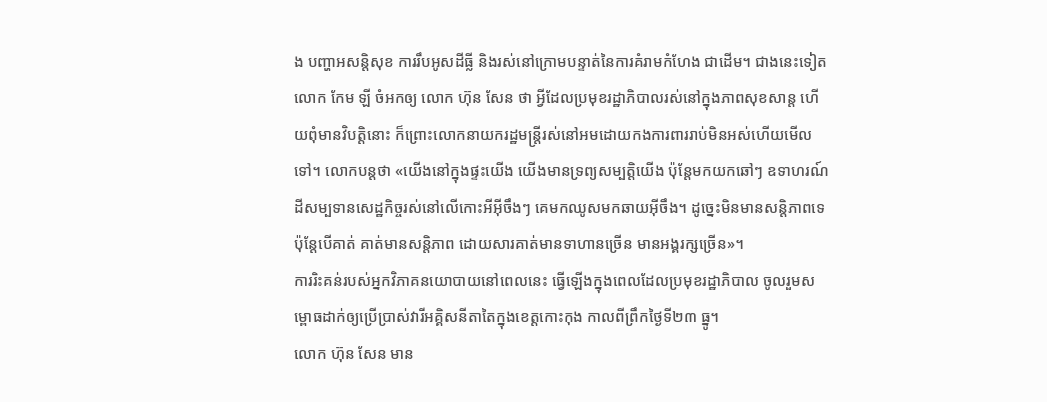ង បញ្ហាអសន្តិសុខ ការរឹបអូសដីធ្លី និងរស់នៅក្រោមបន្ទាត់នៃការគំរាមកំហែង ជាដើម។ ជាងនេះទៀត លោក កែម ឡី ចំអកឲ្យ លោក ហ៊ុន សែន ថា អ្វីដែលប្រមុខរដ្ឋាភិបាលរស់នៅក្នុងភាពសុខសាន្ត ហើយពុំមានវិបត្តិនោះ ក៏ព្រោះលោកនាយករដ្ឋមន្ត្រីរស់នៅអមដោយកងការពាររាប់មិនអស់ហើយមើលទៅ។ លោកបន្តថា «យើងនៅក្នុងផ្ទះយើង យើងមានទ្រព្យសម្បត្តិយើង ប៉ុន្តែមកយកឆៅៗ ឧទាហរណ៍ដីសម្បទានសេដ្ឋកិច្ចរស់នៅលើកោះអីអ៊ីចឹងៗ គេមកឈូសមកឆាយអ៊ីចឹង។ ដូច្នេះមិនមានសន្តិភាពទេ ប៉ុន្តែបើគាត់ គាត់មានសន្តិភាព ដោយសារគាត់មានទាហានច្រើន មានអង្គរក្សច្រើន»។
ការរិះគន់របស់អ្នកវិភាគនយោបាយនៅពេលនេះ ធ្វើឡើងក្នុងពេលដែលប្រមុខរដ្ឋាភិបាល ចូលរួមសម្ពោធដាក់ឲ្យប្រើប្រាស់វារីអគ្គិសនីតាតៃក្នុងខេត្តកោះកុង កាលពីព្រឹកថ្ងៃទី២៣ ធ្នូ។
លោក ហ៊ុន សែន មាន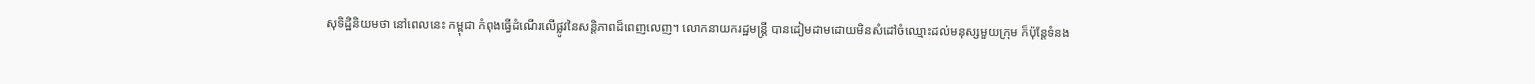សុទិដ្ឋិនិយមថា នៅពេលនេះ កម្ពុជា កំពុងធ្វើដំណើរលើផ្លូវនៃសន្តិភាពដ៏ពេញលេញ។ លោកនាយករដ្ឋមន្ត្រី បានដៀមដាមដោយមិនសំដៅចំឈ្មោះដល់មនុស្សមួយក្រុម ក៏ប៉ុន្តែទំនង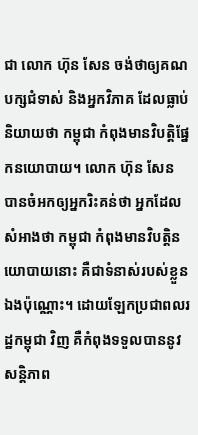ជា លោក ហ៊ុន សែន ចង់ថាឲ្យគណបក្សជំទាស់ និងអ្នកវិភាគ ដែលធ្លាប់និយាយថា កម្ពុជា កំពុងមានវិបត្តិផ្នែកនយោបាយ។ លោក ហ៊ុន សែន បានចំអកឲ្យអ្នករិះគន់ថា អ្នកដែលសំអាងថា កម្ពុជា កំពុងមានវិបត្តិនយោបាយនោះ គឺជាទំនាស់របស់ខ្លួនឯងប៉ុណ្ណោះ។ ដោយឡែកប្រជាពលរដ្ឋកម្ពុជា វិញ គឺកំពុងទទួលបាននូវសន្តិភាព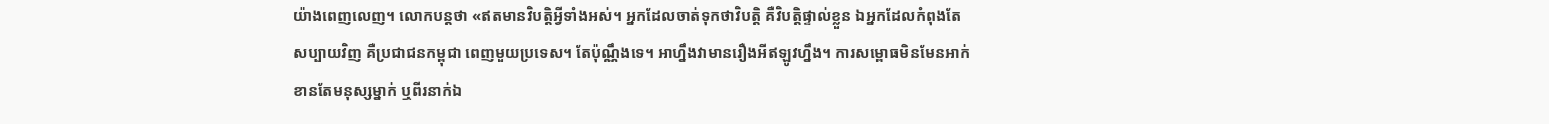យ៉ាងពេញលេញ។ លោកបន្តថា «ឥតមានវិបត្តិអ្វីទាំងអស់។ អ្នកដែលចាត់ទុកថាវិបត្តិ គឺវិបត្តិផ្ទាល់ខ្លួន ឯអ្នកដែលកំពុងតែសប្បាយវិញ គឺប្រជាជនកម្ពុជា ពេញមួយប្រទេស។ តែប៉ុណ្ណឹងទេ។ អាហ្នឹងវាមានរឿងអីឥឡូវហ្នឹង។ ការសម្ពោធមិនមែនអាក់ខានតែមនុស្សម្នាក់ ឬពីរនាក់ឯ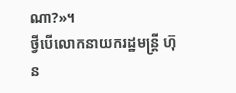ណា?»។
ថ្វីបើលោកនាយករដ្ឋមន្ត្រី ហ៊ុន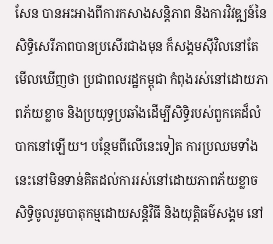សែន បានអះអាងពីការកសាងសន្តិភាព និងការវិវឌ្ឍន៍នៃសិទ្ធិសេរីភាពបានប្រសើរជាងមុន ក៏សង្គមស៊ីវិលនៅតែមើលឃើញថា ប្រជាពលរដ្ឋកម្ពុជា កំពុងរស់នៅដោយភាពភ័យខ្លាច និងប្រយុទ្ធប្រឆាំងដើម្បីសិទ្ធិរបស់ពួកគេដ៏លំបាកនៅឡើយ។ បន្ថែមពីលើនេះទៀត ការប្រឈមទាំងនេះនៅមិនទាន់គិតដល់ការរស់នៅដោយភាពភ័យខ្លាច សិទ្ធិចូលរួមបាតុកម្មដោយសន្តិវិធី និងយុត្តិធម៌សង្គម នៅ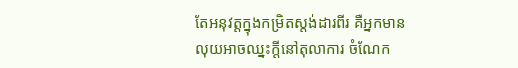តែអនុវត្តក្នុងកម្រិតស្តង់ដារពីរ គឺអ្នកមានលុយអាចឈ្នះក្ដីនៅតុលាការ ចំណែក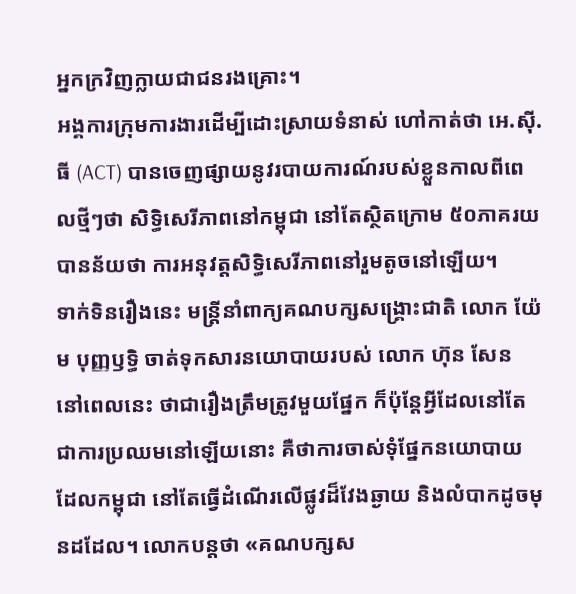អ្នកក្រវិញក្លាយជាជនរងគ្រោះ។
អង្គការក្រុមការងារដើម្បីដោះស្រាយទំនាស់ ហៅកាត់ថា អេ.ស៊ី.ធី (ACT) បានចេញផ្សាយនូវរបាយការណ៍របស់ខ្លួនកាលពីពេលថ្មីៗថា សិទ្ធិសេរីភាពនៅកម្ពុជា នៅតែស្ថិតក្រោម ៥០ភាគរយ បានន័យថា ការអនុវត្តសិទ្ធិសេរីភាពនៅរួមតូចនៅឡើយ។
ទាក់ទិនរឿងនេះ មន្ត្រីនាំពាក្យគណបក្សសង្គ្រោះជាតិ លោក យ៉ែម បុញ្ញឫទ្ធិ ចាត់ទុកសារនយោបាយរបស់ លោក ហ៊ុន សែន នៅពេលនេះ ថាជារឿងត្រឹមត្រូវមួយផ្នែក ក៏ប៉ុន្តែអ្វីដែលនៅតែជាការប្រឈមនៅឡើយនោះ គឺថាការចាស់ទុំផ្នែកនយោបាយ ដែលកម្ពុជា នៅតែធ្វើដំណើរលើផ្លូវដ៏វែងឆ្ងាយ និងលំបាកដូចមុនដដែល។ លោកបន្តថា «គណបក្សស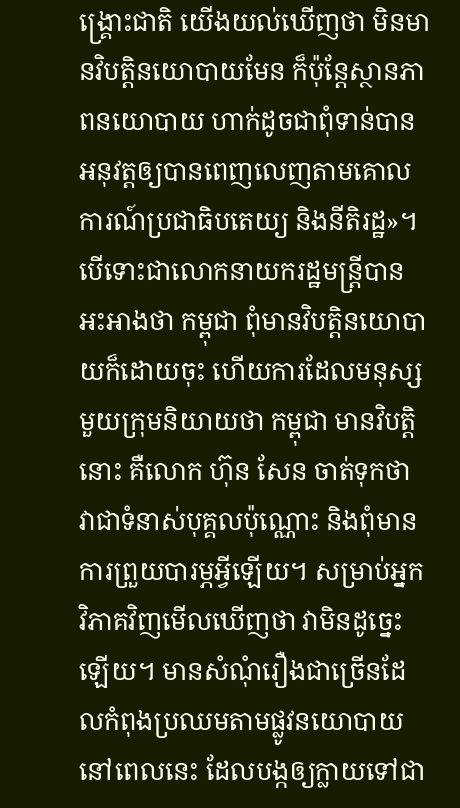ង្គ្រោះជាតិ យើងយល់ឃើញថា មិនមានវិបត្តិនយោបាយមែន ក៏ប៉ុន្តែស្ថានភាពនយោបាយ ហាក់ដូចជាពុំទាន់បានអនុវត្តឲ្យបានពេញលេញតាមគោលការណ៍ប្រជាធិបតេយ្យ និងនីតិរដ្ឋ»។
បើទោះជាលោកនាយករដ្ឋមន្ត្រីបានអះអាងថា កម្ពុជា ពុំមានវិបត្តិនយោបាយក៏ដោយចុះ ហើយការដែលមនុស្សមួយក្រុមនិយាយថា កម្ពុជា មានវិបត្តិនោះ គឺលោក ហ៊ុន សែន ចាត់ទុកថា វាជាទំនាស់បុគ្គលប៉ុណ្ណោះ និងពុំមានការព្រួយបារម្ភអ្វីឡើយ។ សម្រាប់អ្នកវិភាគវិញមើលឃើញថា វាមិនដូច្នេះឡើយ។ មានសំណុំរឿងជាច្រើនដែលកំពុងប្រឈមតាមផ្លូវនយោបាយនៅពេលនេះ ដែលបង្កឲ្យក្លាយទៅជា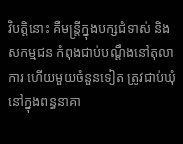វិបត្តិនោះ គឺមន្ត្រីក្នុងបក្សជំទាស់ និងសកម្មជន កំពុងជាប់បណ្ដឹងនៅតុលាការ ហើយមួយចំនួនទៀត ត្រូវជាប់ឃុំនៅក្នុងពន្ធនាគា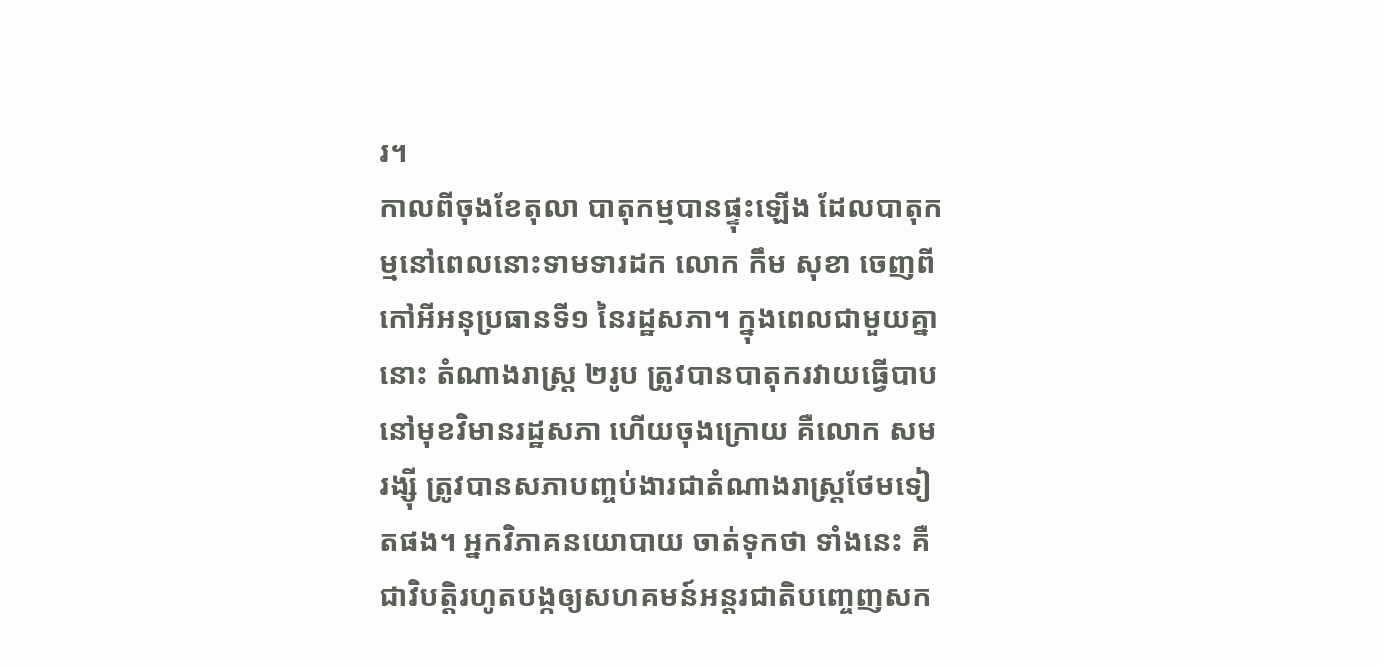រ។
កាលពីចុងខែតុលា បាតុកម្មបានផ្ទុះឡើង ដែលបាតុកម្មនៅពេលនោះទាមទារដក លោក កឹម សុខា ចេញពីកៅអីអនុប្រធានទី១ នៃរដ្ឋសភា។ ក្នុងពេលជាមួយគ្នានោះ តំណាងរាស្ត្រ ២រូប ត្រូវបានបាតុករវាយធ្វើបាបនៅមុខវិមានរដ្ឋសភា ហើយចុងក្រោយ គឺលោក សម រង្ស៊ី ត្រូវបានសភាបញ្ចប់ងារជាតំណាងរាស្ត្រថែមទៀតផង។ អ្នកវិភាគនយោបាយ ចាត់ទុកថា ទាំងនេះ គឺជាវិបត្តិរហូតបង្កឲ្យសហគមន៍អន្តរជាតិបញ្ចេញសក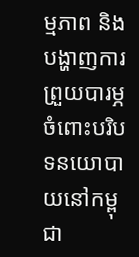ម្មភាព និងបង្ហាញការព្រួយបារម្ភចំពោះបរិបទនយោបាយនៅកម្ពុជា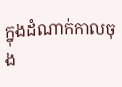ក្នុងដំណាក់កាលចុង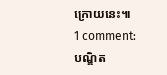ក្រោយនេះ៕
1 comment:
បណ្ឧិត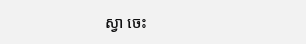ស្វា ចេះ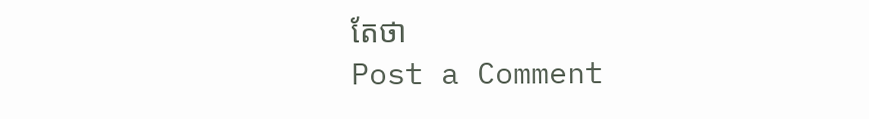តែថា
Post a Comment